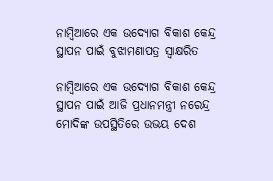ନାମ୍ବିଆରେ ଏକ ଉଦ୍ୟୋଗ ବିକାଶ କେନ୍ଦ୍ର ସ୍ଥାପନ ପାଇଁ ବୁଝାମଣାପତ୍ର ସ୍ୱାକ୍ଷରିତ

ନାମ୍ବିଆରେ ଏକ ଉଦ୍ୟୋଗ ବିକାଶ କେନ୍ଦ୍ର ସ୍ଥାପନ ପାଇଁ ଆଜି ପ୍ରଧାନମନ୍ତ୍ରୀ ନରେନ୍ଦ୍ର ମୋଦିଙ୍କ ଉପସ୍ଥିତିରେ ଉଭୟ ଦେଶ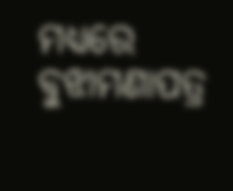ମଧ୍ୟରେ ବୁଝାମଣାପତ୍ର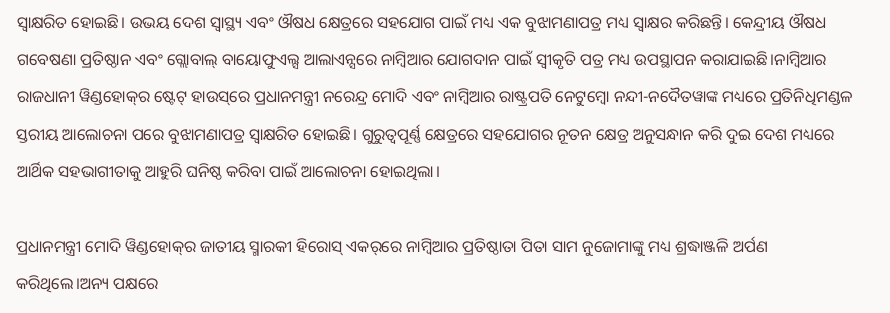ସ୍ୱାକ୍ଷରିତ ହୋଇଛି। ଉଭୟ ଦେଶ ସ୍ୱାସ୍ଥ୍ୟ ଏବଂ ଔଷଧ କ୍ଷେତ୍ରରେ ସହଯୋଗ ପାଇଁ ମଧ୍ୟ ଏକ ବୁଝାମଣାପତ୍ର ମଧ୍ୟ ସ୍ୱାକ୍ଷର କରିଛନ୍ତି। କେନ୍ଦ୍ରୀୟ ଔଷଧ ଗବେଷଣା ପ୍ରତିଷ୍ଠାନ ଏବଂ ଗ୍ଲୋବାଲ୍ ବାୟୋଫୁଏଲ୍ସ ଆଲାଏନ୍ସରେ ନାମ୍ବିଆର ଯୋଗଦାନ ପାଇଁ ସ୍ୱୀକୃତି ପତ୍ର ମଧ୍ୟ ଉପସ୍ଥାପନ କରାଯାଇଛି।ନାମ୍ବିଆର ରାଜଧାନୀ ୱିଣ୍ଡହୋକ୍‌ର ଷ୍ଟେଟ୍ ହାଉସ୍‌ରେ ପ୍ରଧାନମନ୍ତ୍ରୀ ନରେନ୍ଦ୍ର ମୋଦି ଏବଂ ନାମ୍ବିଆର ରାଷ୍ଟ୍ରପତି ନେଟୁମ୍ବୋ ନନ୍ଦୀ-ନଦୈତୱାଙ୍କ ମଧ୍ୟରେ ପ୍ରତିନିଧିମଣ୍ଡଳ ସ୍ତରୀୟ ଆଲୋଚନା ପରେ ବୁଝାମଣାପତ୍ର ସ୍ୱାକ୍ଷରିତ ହୋଇଛି। ଗୁରୁତ୍ୱପୂର୍ଣ୍ଣ କ୍ଷେତ୍ରରେ ସହଯୋଗର ନୂତନ କ୍ଷେତ୍ର ଅନୁସନ୍ଧାନ କରି ଦୁଇ ଦେଶ ମଧ୍ୟରେ ଆର୍ଥିକ ସହଭାଗୀତାକୁ ଆହୁରି ଘନିଷ୍ଠ କରିବା ପାଇଁ ଆଲୋଚନା ହୋଇଥିଲା।

ପ୍ରଧାନମନ୍ତ୍ରୀ ମୋଦି ୱିଣ୍ଡହୋକ୍‌ର ଜାତୀୟ ସ୍ମାରକୀ ହିରୋସ୍ ଏକର୍‌ରେ ନାମ୍ବିଆର ପ୍ରତିଷ୍ଠାତା ପିତା ସାମ ନୁଜୋମାଙ୍କୁ ମଧ୍ୟ ଶ୍ରଦ୍ଧାଞ୍ଜଳି ଅର୍ପଣ କରିଥିଲେ।ଅନ୍ୟ ପକ୍ଷରେ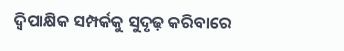ଦ୍ୱିପାକ୍ଷିକ ସମ୍ପର୍କକୁ ସୁଦୃଢ଼ କରିବାରେ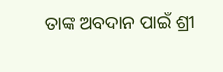ତାଙ୍କ ଅବଦାନ ପାଇଁ ଶ୍ରୀ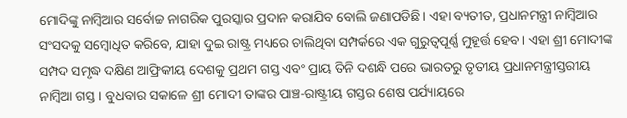ମୋଦିଙ୍କୁ ନାମ୍ବିଆର ସର୍ବୋଚ୍ଚ ନାଗରିକ ପୁରସ୍କାର ପ୍ରଦାନ କରାଯିବ ବୋଲି ଜଣାପଡିଛି। ଏହା ବ୍ୟତୀତ, ପ୍ରଧାନମନ୍ତ୍ରୀ ନାମ୍ବିଆର ସଂସଦକୁ ସମ୍ବୋଧିତ କରିବେ, ଯାହା ଦୁଇ ରାଷ୍ଟ୍ର ମଧ୍ୟରେ ଚାଲିଥିବା ସମ୍ପର୍କରେ ଏକ ଗୁରୁତ୍ୱପୂର୍ଣ୍ଣ ମୁହୂର୍ତ୍ତ ହେବ। ଏହା ଶ୍ରୀ ମୋଦୀଙ୍କ ସମ୍ପଦ ସମୃଦ୍ଧ ଦକ୍ଷିଣ ଆଫ୍ରିକୀୟ ଦେଶକୁ ପ୍ରଥମ ଗସ୍ତ ଏବଂ ପ୍ରାୟ ତିନି ଦଶନ୍ଧି ପରେ ଭାରତରୁ ତୃତୀୟ ପ୍ରଧାନମନ୍ତ୍ରୀସ୍ତରୀୟ ନାମ୍ବିଆ ଗସ୍ତ। ବୁଧବାର ସକାଳେ ଶ୍ରୀ ମୋଦୀ ତାଙ୍କର ପାଞ୍ଚ-ରାଷ୍ଟ୍ରୀୟ ଗସ୍ତର ଶେଷ ପର୍ଯ୍ୟାୟରେ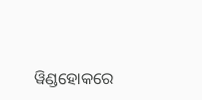ୱିଣ୍ଡହୋକରେ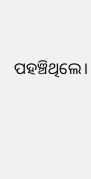ପହଞ୍ଚିଥିଲେ।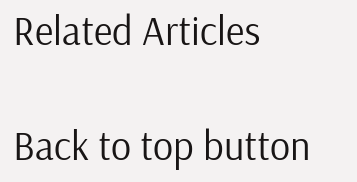Related Articles

Back to top button